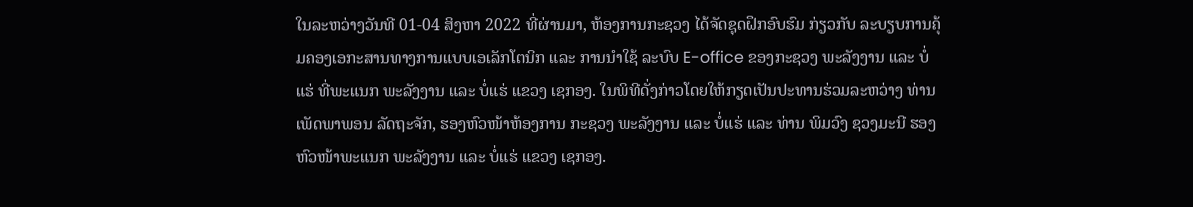ໃນລະຫວ່າງວັນທີ 01-04 ສິງຫາ 2022 ທີ່ຜ່ານມາ, ຫ້ອງການກະຊວງ ໄດ້ຈັດຊຸດຝຶກອົບຮົມ ກ່ຽວກັບ ລະບຽບການຄຸ້ມຄອງເອກະສານທາງການແບບເອເລັກໂຕນິກ ແລະ ການນຳໃຊ້ ລະບົບ E-office ຂອງກະຊວງ ພະລັງງານ ແລະ ບໍ່ແຮ່ ທີ່ພະແນກ ພະລັງງານ ແລະ ບໍ່ແຮ່ ແຂວງ ເຊກອງ. ໃນພິທີດັ່ງກ່າວໂດຍໃຫ້ກຽດເປັນປະທານຮ່ວມລະຫວ່າງ ທ່ານ ເພັດພາພອນ ລັດຖະຈັກ, ຮອງຫົວໜ້າຫ້ອງການ ກະຊວງ ພະລັງງານ ແລະ ບໍ່ແຮ່ ແລະ ທ່ານ ພິມວົງ ຊວງມະນີ ຮອງຫົວໜ້າພະແນກ ພະລັງງານ ແລະ ບໍ່ແຮ່ ແຂວງ ເຊກອງ.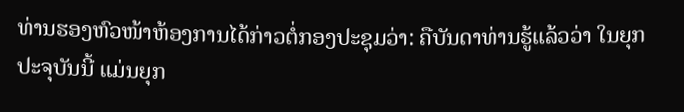ທ່ານຮອງຫົວໜ້າຫ້ອງການໄດ້ກ່າວຕໍ່ກອງປະຊຸມວ່າ: ຄືບັນດາທ່ານຮູ້ແລ້ວວ່າ ໃນຍຸກປະຈຸບັນນີ້ ແມ່ນຍຸກ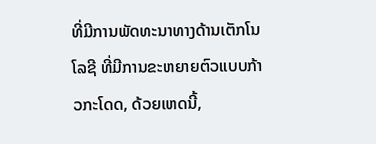ທີ່ມີການພັດທະນາທາງດ້ານເຕັກໂນໂລຊີ ທີ່ມີການຂະຫຍາຍຕົວແບບກ້າວກະໂດດ, ດ້ວຍເຫດນີ້,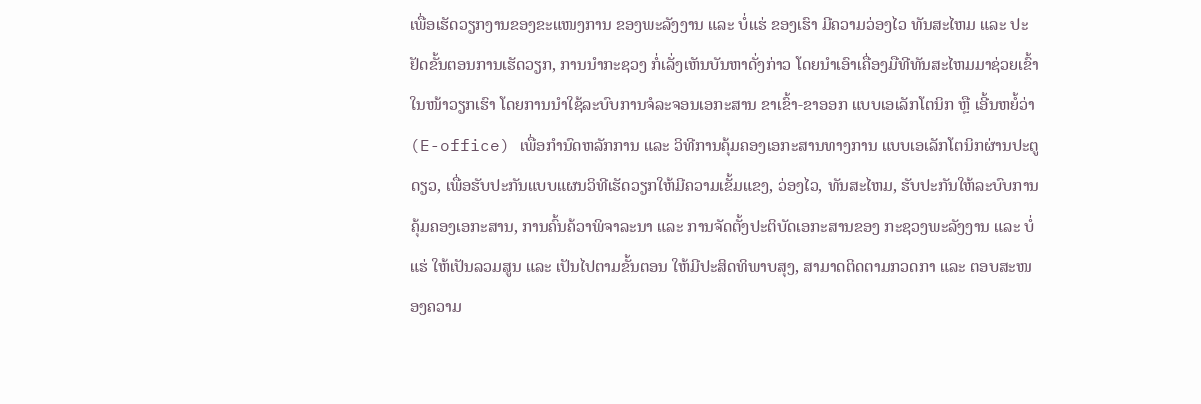ເພື່ອເຮັດວຽກງານຂອງຂະແໜງການ ຂອງພະລັງງານ ແລະ ບໍ່ແຮ່ ຂອງເຮົາ ມີຄວາມວ່ອງໄວ ທັນສະໄຫມ ແລະ ປະຢັດຂັ້ນຕອນການເຮັດວຽກ, ການນຳກະຊວງ ກໍ່ເລັ່ງເຫັນບັນຫາດັ່ງກ່າວ ໂດຍນຳເອົາເຄື່ອງມືທີທັນສະໄຫມມາຊ່ວຍເຂົ້າໃນໜ້າວຽກເຮົາ ໂດຍການນຳໃຊ້ລະບົບການຈໍລະຈອນເອກະສານ ຂາເຂົ້າ-ຂາອອກ ແບບເອເລັກໂຕນິກ ຫຼື ເອີ້ນຫຍໍ້ວ່າ (E-office) ເພື່ອກໍານົດຫລັກການ ແລະ ວິທີການຄຸ້ມຄອງເອກະສານທາງການ ແບບເອເລັກໂຕນິກຜ່ານປະຕູດຽວ, ເພື່ອຮັບປະກັນແບບແຜນວິທີເຮັດວຽກໃຫ້ມີຄວາມເຂັ້ມແຂງ, ວ່ອງໄວ, ທັນສະໄຫມ, ຮັບປະກັນໃຫ້ລະບົບການຄຸ້ມຄອງເອກະສານ, ການຄົ້ນຄ້ວາພິຈາລະນາ ແລະ ການຈັດຕັ້ງປະຕິບັດເອກະສານຂອງ ກະຊວງພະລັງງານ ແລະ ບໍ່ແຮ່ ໃຫ້ເປັນລວມສູນ ແລະ ເປັນໄປຕາມຂັ້ນຕອນ ໃຫ້ມີປະສິດທິພາບສຸງ, ສາມາດຕິດຕາມກວດກາ ແລະ ຕອບສະໜອງຄວາມ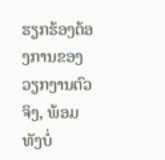ຮຽກຮ້ອງຕ້ອງການຂອງວຽກງານຕົວຈິງ, ພ້ອມທັງບໍ່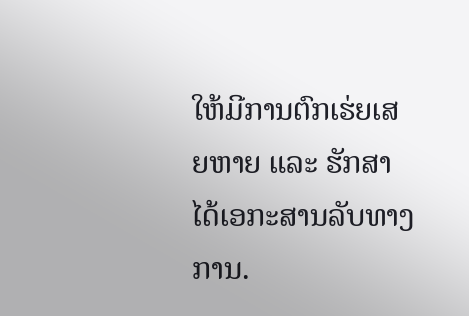ໃຫ້ມີການຕົກເຮ່ຍເສຍຫາຍ ແລະ ຮັກສາໄດ້ເອກະສານລັບທາງການ.